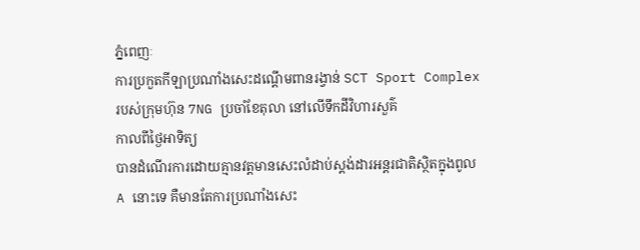ភ្នំពេញៈ
ការប្រកួតកីឡាប្រណាំងសេះដណ្តើមពានរង្វាន់ SCT Sport Complex
របស់ក្រុមហ៊ុន 7NG ប្រចាំខែតុលា នៅលើទឹកដីវិហារសួគ៌
កាលពីថ្ងៃអាទិត្យ
បានដំណើរការដោយគ្មានវត្តមានសេះលំដាប់ស្តង់ដារអន្តរជាតិស្ថិតក្នុងពូល
A នោះទេ គឺមានតែការប្រណាំងសេះ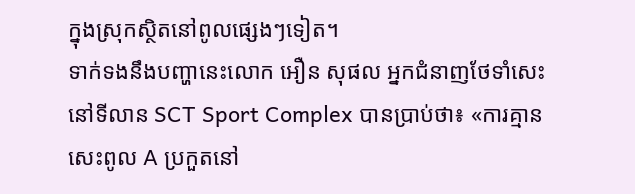ក្នុងស្រុកស្ថិតនៅពូលផ្សេងៗទៀត។
ទាក់ទងនឹងបញ្ហានេះលោក អឿន សុផល អ្នកជំនាញថែទាំសេះនៅទីលាន SCT Sport Complex បានប្រាប់ថា៖ «ការគ្មានសេះពូល A ប្រកួតនៅ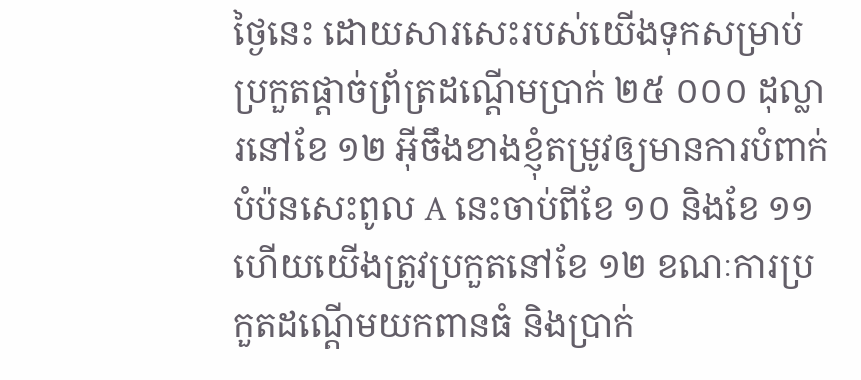ថ្ងៃនេះ ដោយសារសេះរបស់យើងទុកសម្រាប់ប្រកួតផ្តាច់ព្រ័ត្រដណ្តើមប្រាក់ ២៥ ០០០ ដុល្លារនៅខែ ១២ អ៊ីចឹងខាងខ្ញុំតម្រូវឲ្យមានការបំពាក់បំប៉នសេះពូល A នេះចាប់ពីខែ ១០ និងខែ ១១ ហើយយើងត្រូវប្រកួតនៅខែ ១២ ខណៈការប្រកួតដណ្តើមយកពានធំ និងប្រាក់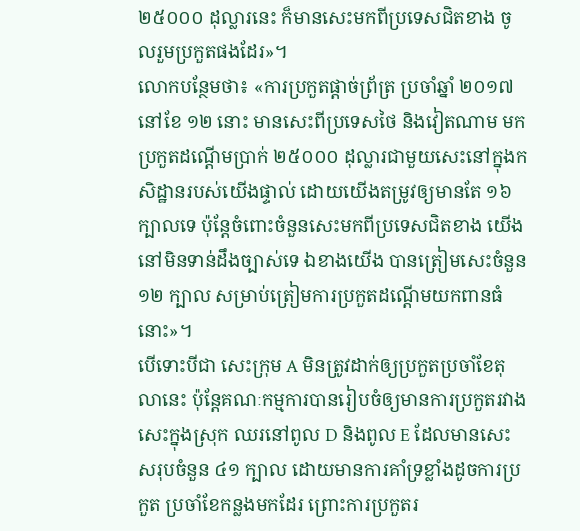២៥០០០ ដុល្លារនេះ ក៏មានសេះមកពីប្រទេសជិតខាង ចូលរួមប្រកួតផងដែរ»។
លោកបន្ថែមថា៖ «ការប្រកួតផ្តាច់ព្រ័ត្រ ប្រចាំឆ្នាំ ២០១៧ នៅខែ ១២ នោះ មានសេះពីប្រទេសថៃ និងវៀតណាម មកប្រកួតដណ្តើមប្រាក់ ២៥០០០ ដុល្លារជាមួយសេះនៅក្នុងកសិដ្ឋានរបស់យើងផ្ទាល់ ដោយយើងតម្រូវឲ្យមានតែ ១៦ ក្បាលទេ ប៉ុន្តែចំពោះចំនួនសេះមកពីប្រទេសជិតខាង យើងនៅមិនទាន់ដឹងច្បាស់ទេ ឯខាងយើង បានត្រៀមសេះចំនួន ១២ ក្បាល សម្រាប់ត្រៀមការប្រកួតដណ្តើមយកពានធំនោះ»។
បើទោះបីជា សេះក្រុម A មិនត្រូវដាក់ឲ្យប្រកួតប្រចាំខែតុលានេះ ប៉ុន្តែគណៈកម្មការបានរៀបចំឲ្យមានការប្រកួតរវាងសេះក្នុងស្រុក ឈរនៅពូល D និងពូល E ដែលមានសេះសរុបចំនួន ៤១ ក្បាល ដោយមានការគាំទ្រខ្លាំងដូចការប្រកួត ប្រចាំខែកន្លងមកដែរ ព្រោះការប្រកួតរ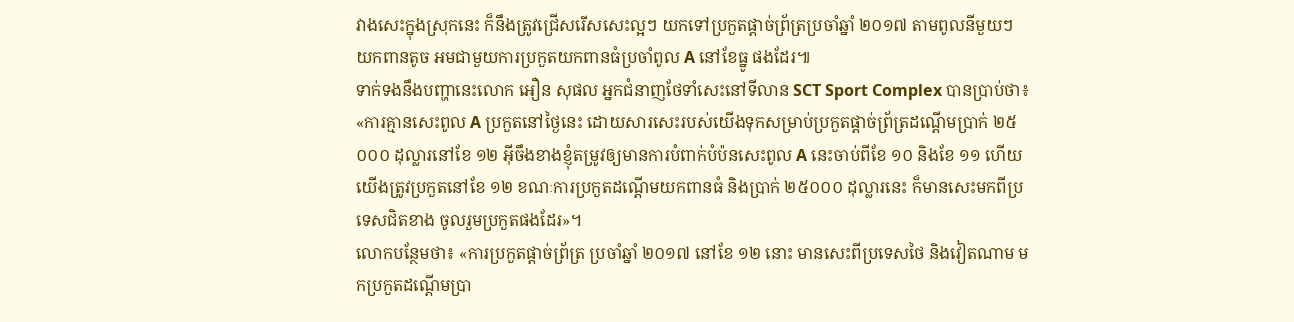វាងសេះក្នុងស្រុកនេះ ក៏នឹងត្រូវជ្រើសរើសសេះល្អៗ យកទៅប្រកួតផ្តាច់ព្រ័ត្រប្រចាំឆ្នាំ ២០១៧ តាមពូលនីមួយៗ យកពានតូច អមជាមួយការប្រកួតយកពានធំប្រចាំពូល A នៅខែធ្នូ ផងដែរ៕
ទាក់ទងនឹងបញ្ហានេះលោក អឿន សុផល អ្នកជំនាញថែទាំសេះនៅទីលាន SCT Sport Complex បានប្រាប់ថា៖ «ការគ្មានសេះពូល A ប្រកួតនៅថ្ងៃនេះ ដោយសារសេះរបស់យើងទុកសម្រាប់ប្រកួតផ្តាច់ព្រ័ត្រដណ្តើមប្រាក់ ២៥ ០០០ ដុល្លារនៅខែ ១២ អ៊ីចឹងខាងខ្ញុំតម្រូវឲ្យមានការបំពាក់បំប៉នសេះពូល A នេះចាប់ពីខែ ១០ និងខែ ១១ ហើយយើងត្រូវប្រកួតនៅខែ ១២ ខណៈការប្រកួតដណ្តើមយកពានធំ និងប្រាក់ ២៥០០០ ដុល្លារនេះ ក៏មានសេះមកពីប្រទេសជិតខាង ចូលរួមប្រកួតផងដែរ»។
លោកបន្ថែមថា៖ «ការប្រកួតផ្តាច់ព្រ័ត្រ ប្រចាំឆ្នាំ ២០១៧ នៅខែ ១២ នោះ មានសេះពីប្រទេសថៃ និងវៀតណាម មកប្រកួតដណ្តើមប្រា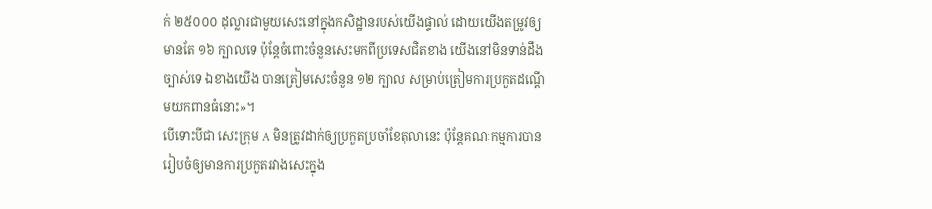ក់ ២៥០០០ ដុល្លារជាមួយសេះនៅក្នុងកសិដ្ឋានរបស់យើងផ្ទាល់ ដោយយើងតម្រូវឲ្យមានតែ ១៦ ក្បាលទេ ប៉ុន្តែចំពោះចំនួនសេះមកពីប្រទេសជិតខាង យើងនៅមិនទាន់ដឹងច្បាស់ទេ ឯខាងយើង បានត្រៀមសេះចំនួន ១២ ក្បាល សម្រាប់ត្រៀមការប្រកួតដណ្តើមយកពានធំនោះ»។
បើទោះបីជា សេះក្រុម A មិនត្រូវដាក់ឲ្យប្រកួតប្រចាំខែតុលានេះ ប៉ុន្តែគណៈកម្មការបានរៀបចំឲ្យមានការប្រកួតរវាងសេះក្នុង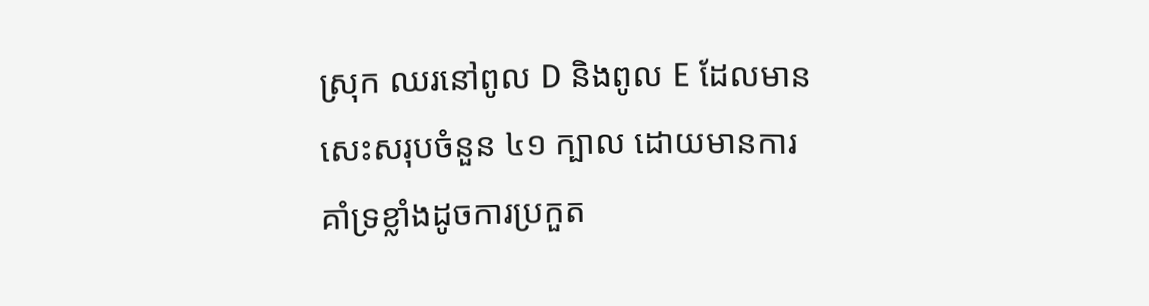ស្រុក ឈរនៅពូល D និងពូល E ដែលមានសេះសរុបចំនួន ៤១ ក្បាល ដោយមានការគាំទ្រខ្លាំងដូចការប្រកួត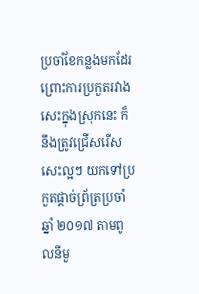ប្រចាំខែកន្លងមកដែរ ព្រោះការប្រកួតរវាងសេះក្នុងស្រុកនេះ ក៏នឹងត្រូវជ្រើសរើសសេះល្អៗ យកទៅប្រកួតផ្តាច់ព្រ័ត្រប្រចាំឆ្នាំ ២០១៧ តាមពូលនីមួ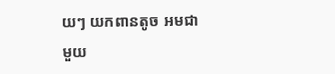យៗ យកពានតូច អមជាមួយ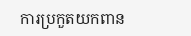ការប្រកួតយកពាន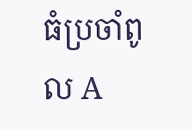ធំប្រចាំពូល A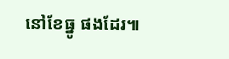នៅខែធ្នូ ផងដែរ៕